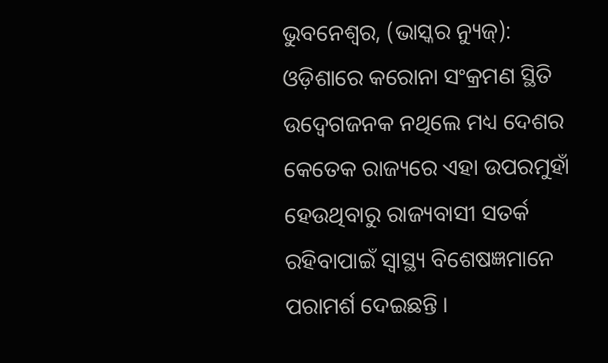ଭୁବନେଶ୍ୱର, (ଭାସ୍କର ନ୍ୟୁଜ୍): ଓଡ଼ିଶାରେ କରୋନା ସଂକ୍ରମଣ ସ୍ଥିତି ଉଦ୍ବେଗଜନକ ନଥିଲେ ମଧ୍ୟ ଦେଶର କେତେକ ରାଜ୍ୟରେ ଏହା ଉପରମୁହାଁ ହେଉଥିବାରୁ ରାଜ୍ୟବାସୀ ସତର୍କ ରହିବାପାଇଁ ସ୍ୱାସ୍ଥ୍ୟ ବିଶେଷଜ୍ଞମାନେ ପରାମର୍ଶ ଦେଇଛନ୍ତି ।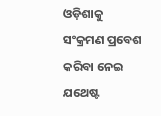ଓଡ଼ିଶାକୁ ସଂକ୍ରମଣ ପ୍ରବେଶ କରିବା ନେଇ ଯଥେଷ୍ଟ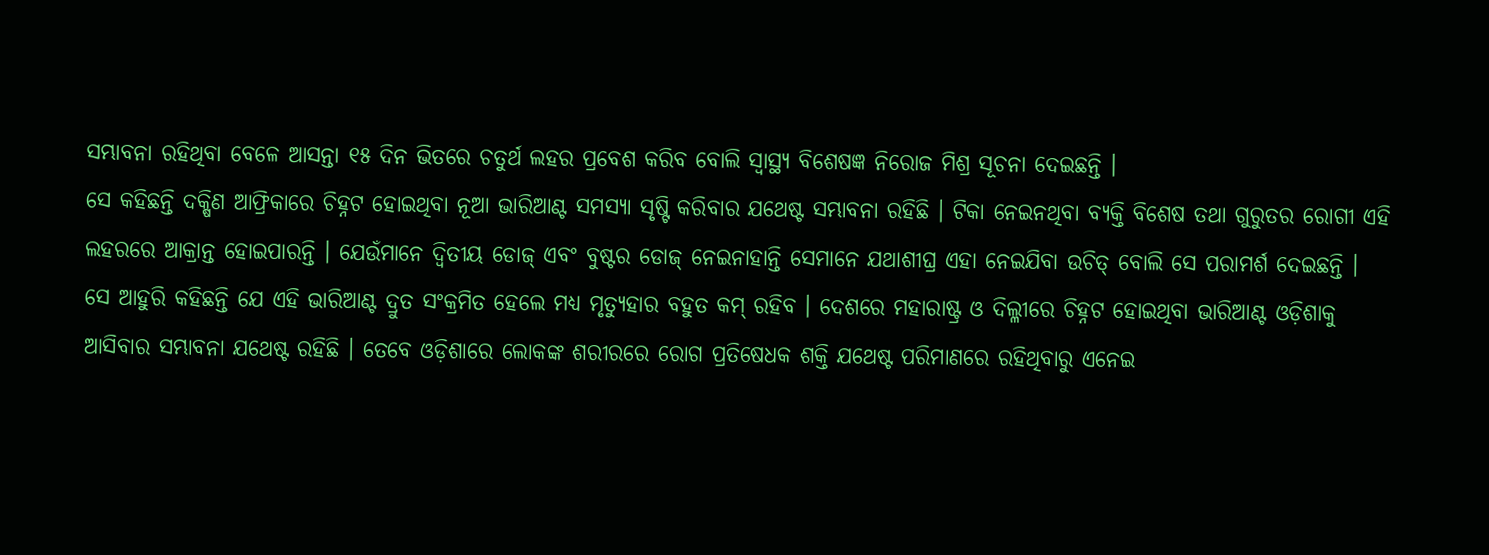ସମ୍ଭାବନା ରହିଥିବା ବେଳେ ଆସନ୍ତା ୧୫ ଦିନ ଭିତରେ ଚତୁର୍ଥ ଲହର ପ୍ରବେଶ କରିବ ବୋଲି ସ୍ୱାସ୍ଥ୍ୟ ବିଶେଷଜ୍ଞ ନିରୋଜ ମିଶ୍ର ସୂଚନା ଦେଇଛନ୍ତି ।
ସେ କହିଛନ୍ତି ଦକ୍ଷିଣ ଆଫ୍ରିକାରେ ଚିହ୍ନଟ ହୋଇଥିବା ନୂଆ ଭାରିଆଣ୍ଟ ସମସ୍ୟା ସୃଷ୍ଟି କରିବାର ଯଥେଷ୍ଟ ସମ୍ଭାବନା ରହିଛି । ଟିକା ନେଇନଥିବା ବ୍ୟକ୍ତି ବିଶେଷ ତଥା ଗୁରୁତର ରୋଗୀ ଏହି ଲହରରେ ଆକ୍ରାନ୍ତ ହୋଇପାରନ୍ତି । ଯେଉଁମାନେ ଦ୍ୱିତୀୟ ଡୋଜ୍ ଏବଂ ବୁଷ୍ଟର ଡୋଜ୍ ନେଇନାହାନ୍ତି ସେମାନେ ଯଥାଶୀଘ୍ର ଏହା ନେଇଯିବା ଉଚିତ୍ ବୋଲି ସେ ପରାମର୍ଶ ଦେଇଛନ୍ତି ।
ସେ ଆହୁରି କହିଛନ୍ତି ଯେ ଏହି ଭାରିଆଣ୍ଟ ଦ୍ରୁତ ସଂକ୍ରମିତ ହେଲେ ମଧ୍ୟ ମୃତ୍ୟୁହାର ବହୁତ କମ୍ ରହିବ । ଦେଶରେ ମହାରାଷ୍ଟ୍ର ଓ ଦିଲ୍ଳୀରେ ଚିହ୍ନଟ ହୋଇଥିବା ଭାରିଆଣ୍ଟ ଓଡ଼ିଶାକୁ ଆସିବାର ସମ୍ଭାବନା ଯଥେଷ୍ଟ ରହିଛି । ତେବେ ଓଡ଼ିଶାରେ ଲୋକଙ୍କ ଶରୀରରେ ରୋଗ ପ୍ରତିଷେଧକ ଶକ୍ତି ଯଥେଷ୍ଟ ପରିମାଣରେ ରହିଥିବାରୁ ଏନେଇ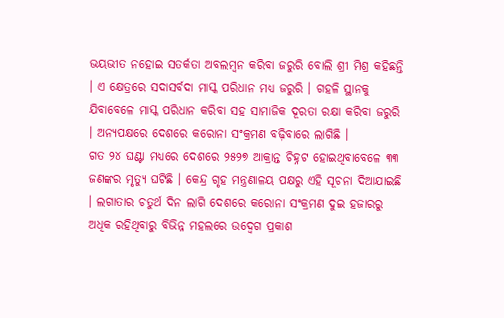ଭୟଭୀତ ନହୋଇ ସତର୍କତା ଅବଲମ୍ବନ କରିବା ଜରୁରି ବୋଲି ଶ୍ରୀ ମିଶ୍ର କହିଛନ୍ତି । ଏ କ୍ଷେତ୍ରରେ ସଦାସର୍ବଦା ମାସ୍କ ପରିଧାନ ମଧ୍ୟ ଜରୁରି । ଗହଳି ସ୍ଥାନକୁ ଯିବାବେଳେ ମାସ୍କ ପରିଧାନ କରିବା ସହ ସାମାଜିକ ଦୂରତା ରକ୍ଷା କରିବା ଜରୁରି । ଅନ୍ୟପକ୍ଷରେ ଦେଶରେ କରୋନା ସଂକ୍ରମଣ ବଢ଼ିବାରେ ଲାଗିଛି ।
ଗତ ୨୪ ଘଣ୍ଟା ମଧ୍ୟରେ ଦେଶରେ ୨୫୨୭ ଆକ୍ରାନ୍ତ ଚିହ୍ନଟ ହୋଇଥିବାବେଳେ ୩୩ ଜଣଙ୍କର ମୃତ୍ୟୁ ଘଟିଛି । କେନ୍ଦ୍ର ଗୃହ ମନ୍ତ୍ରଣାଳୟ ପକ୍ଷରୁ ଏହି ସୂଚନା ଦିଆଯାଇଛି । ଲଗାତାର ଚତୁର୍ଥ ଦିନ ଲାଗି ଦେଶରେ କରୋନା ସଂକ୍ରମଣ ଦୁଇ ହଜାରରୁ ଅଧିକ ରହିଥିବାରୁ ବିଭିନ୍ନ ମହଲରେ ଉଦ୍ବେଗ ପ୍ରକାଶ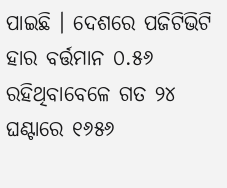ପାଇଛି । ଦେଶରେ ପଜିଟିଭିଟି ହାର ବର୍ତ୍ତମାନ ୦.୫୬ ରହିଥିବାବେଳେ ଗତ ୨୪ ଘଣ୍ଟାରେ ୧୬୫୬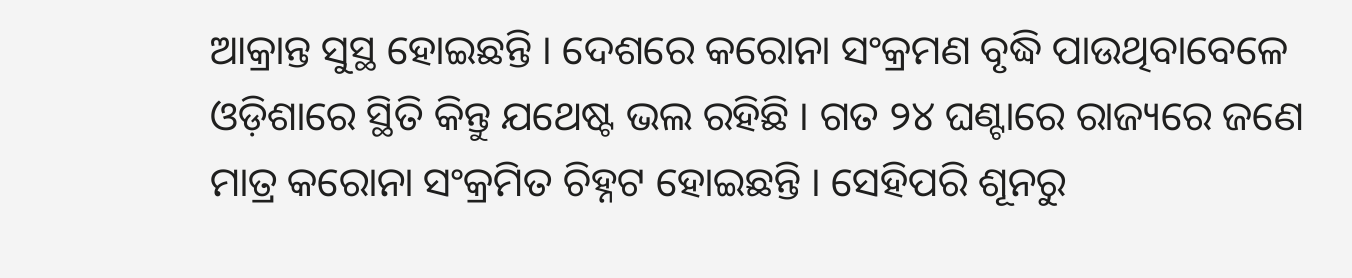ଆକ୍ରାନ୍ତ ସୁସ୍ଥ ହୋଇଛନ୍ତି । ଦେଶରେ କରୋନା ସଂକ୍ରମଣ ବୃଦ୍ଧି ପାଉଥିବାବେଳେ ଓଡ଼ିଶାରେ ସ୍ଥିତି କିନ୍ତୁ ଯଥେଷ୍ଟ ଭଲ ରହିଛି । ଗତ ୨୪ ଘଣ୍ଟାରେ ରାଜ୍ୟରେ ଜଣେ ମାତ୍ର କରୋନା ସଂକ୍ରମିତ ଚିହ୍ନଟ ହୋଇଛନ୍ତି । ସେହିପରି ଶୂନରୁ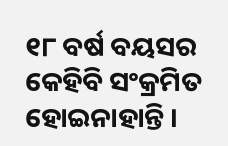୧୮ ବର୍ଷ ବୟସର କେହିବି ସଂକ୍ରମିତ ହୋଇନାହାନ୍ତି ।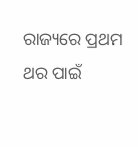ରାଜ୍ୟରେ ପ୍ରଥମ ଥର ପାଇଁ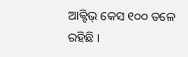ଆକ୍ଟିଭ୍ କେସ ୧୦୦ ତଳେ ରହିଛି ।